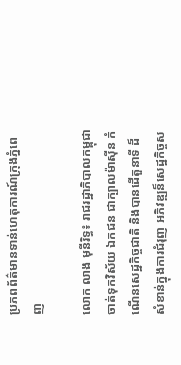ប្រភពព័ត៌មានទាន់ហេតុការណ៍ក្រុងភ្នំពេញ

លោក លាង មុនីរិទ្ធ៖ រាជរដ្ឋាភិបាលកម្ពុជា ចាត់ទុកវិស័យ ឯកជន ជាក្បាលម៉ាស៊ីន កំណើនសេដ្ឋកិច្ចជាតិ និងបានដើតួនាទី ដ៏សំខាន់ក្នុងការជំរុញ អភិវឌ្ឍន៏សេដ្ឋកិច្ចស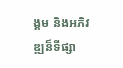ង្គម និងអភិវឌ្ឍន៏ទីផ្សា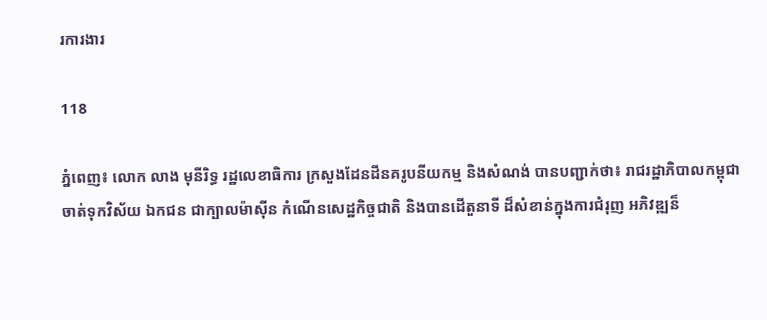រការងារ

118

ភ្នំពេញ៖ លោក លាង មុនីរិទ្ធ រដ្ឋលេខាធិការ ក្រសួងដែនដីនគរូបនីយកម្ម និងសំណង់ បានបញ្ជាក់ថា៖ រាជរដ្ឋាភិបាលកម្ពុជា ចាត់ទុកវិស័យ ឯកជន ជាក្បាលម៉ាស៊ីន កំណើនសេដ្ឋកិច្ចជាតិ និងបានដើតួនាទី ដ៏សំខាន់ក្នុងការជំរុញ អភិវឌ្ឍន៏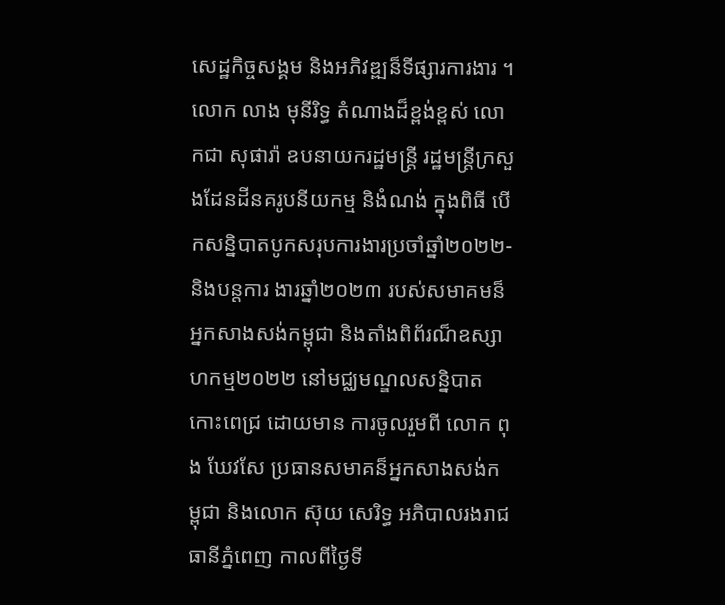សេដ្ឋកិច្ចសង្គម និងអភិវឌ្ឍន៏ទីផ្សារការងារ ។
លោក លាង មុនីរិទ្ធ តំណាងដ៏ខ្ពង់ខ្ពស់ លោកជា សុផារ៉ា ឧបនាយករដ្ឋមន្ដ្រី រដ្ឋមន្ដ្រីក្រសួងដែនដីនគរូបនីយកម្ម និងំណង់ ក្នុងពិធី បើកសន្និបាតបូកសរុបការងារប្រចាំឆ្នាំ២០២២-និងបន្ដការ ងារឆ្នាំ២០២៣ របស់សមាគមន៏អ្នកសាងសង់កម្ពុជា និងតាំងពិព័រណ៏ឧស្សាហកម្ម២០២២ នៅមជ្ឈមណ្ឌលសន្និបាតកោះពេជ្រ ដោយមាន ការចូលរួមពី លោក ពុង ឃែវសែ ប្រធានសមាគន៏អ្នកសាងសង់កម្ពុជា និងលោក ស៊ុយ សេរិទ្ធ អភិបាលរងរាជធានីភ្នំពេញ កាលពីថ្ងៃទី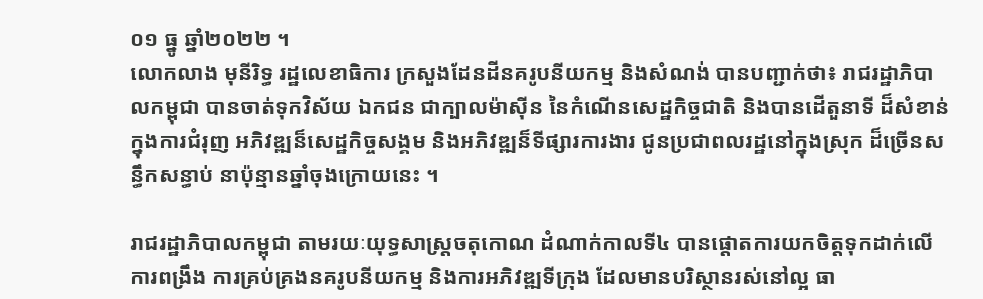០១ ធ្នូ ឆ្នាំ២០២២ ។
លោកលាង មុនីរិទ្ធ រដ្ឋលេខាធិការ ក្រសួងដែនដីនគរូបនីយកម្ម និងសំណង់ បានបញ្ជាក់ថា៖ រាជរដ្ឋាភិបាលកម្ពុជា បានចាត់ទុកវិស័យ ឯកជន ជាក្បាលម៉ាស៊ីន នៃកំណើនសេដ្ឋកិច្ចជាតិ និងបានដើតួនាទី ដ៏សំខាន់ក្នុងការជំរុញ អភិវឌ្ឍន៏សេដ្ឋកិច្ចសង្គម និងអភិវឌ្ឍន៏ទីផ្សារការងារ ជូនប្រជាពលរដ្ឋនៅក្នុងស្រុក ដ៏ច្រើនសន្ធឹកសន្ធាប់ នាប៉ុន្មានឆ្នាំចុងក្រោយនេះ ។

រាជរដ្ឋាភិបាលកម្ពុជា តាមរយៈយុទ្ធសាស្ដ្រចតុកោណ ដំណាក់កាលទី៤ បានផ្ដោតការយកចិត្ដទុកដាក់លើការពង្រឹង ការគ្រប់គ្រងនគរូបនីយកម្ម និងការអភិវឌ្ឍទីក្រុង ដែលមានបរិស្ថានរស់នៅល្អ ធា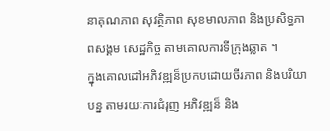នាគុណភាព សុវត្ថិភាព សុខមាលភាព និងប្រសិទ្ធភាពសង្គម សេដ្ឋកិច្ច តាមគោលការទីក្រុងឆ្លាត ។
ក្នុងគោលដៅអភិវឌ្ឍន៏ប្រកបដោយចីរភាព និងបរិយាបន្ន តាមរយៈការជំរុញ អភិវឌ្ឍន៏ និង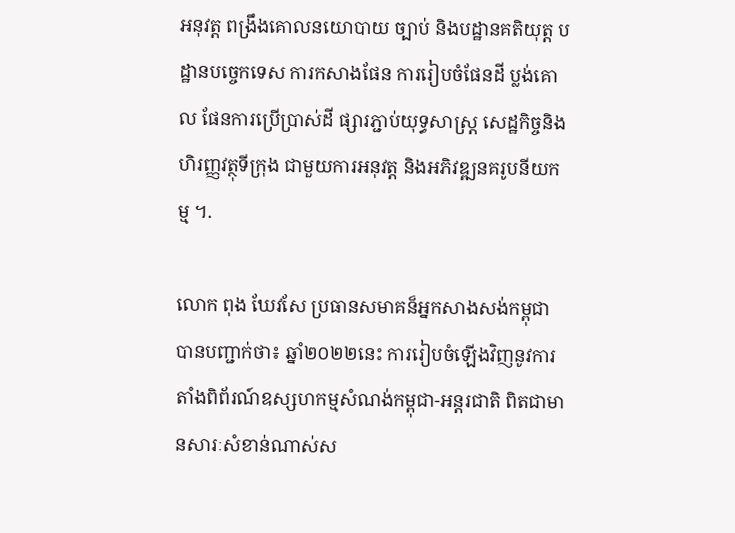អនុវត្ដ ពង្រឹងគោលនយោបាយ ច្បាប់ និងបដ្ឋានគតិយុត្ដ បដ្ឋានបច្ចេកទេស ការកសាងផែន ការរៀបចំផែនដី ប្លង់គោល ផែនការប្រើប្រាស់ដី ផ្សារភ្ជាប់យុទ្ធសាស្ដ្រ សេដ្ឋកិច្ចនិងហិរញ្ញវត្ថុទីក្រុង ជាមួយការអនុវត្ដ និងអភិវឌ្ឍនគរូបនីយកម្ម ។.

លោក ពុង ឃែវសែ ប្រធានសមាគន៏អ្នកសាងសង់កម្ពុជា បានបញ្ជាក់ថា៖ ឆ្នាំ២០២២នេះ ការរៀបចំឡើងវិញនូវការតាំងពិព័រណ៍ឧស្សហកម្មសំណង់កម្ពុជា-អន្តរជាតិ ពិតជាមានសារៈសំខាន់ណាស់ស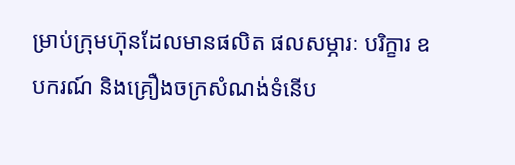ម្រាប់ក្រុមហ៊ុនដែលមានផលិត ផលសម្ភារៈ បរិក្ខារ ឧបករណ៍ និងគ្រឿងចក្រសំណង់ទំនើប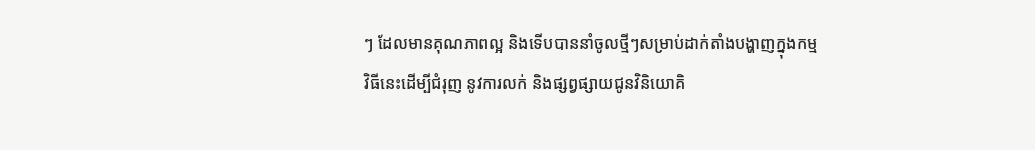ៗ ដែលមានគុណភាពល្អ និងទើបបាននាំចូលថ្មីៗសម្រាប់ដាក់តាំងបង្ហាញក្នុងកម្មវិធីនេះដើម្បីជំរុញ នូវការលក់ និងផ្សព្វផ្សាយជូនវិនិយោគិ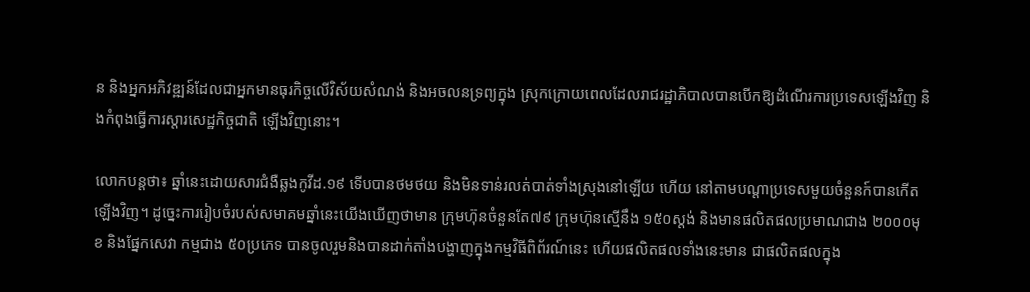ន និងអ្នកអភិវឌ្ឍន៍ដែលជាអ្នកមានធុរកិច្ចលើវិស័យសំណង់ និងអចលនទ្រព្យក្នុង ស្រុកក្រោយពេលដែលរាជរដ្ឋាភិបាលបានបើកឱ្យដំណើរការប្រទេសឡើងវិញ និងកំពុងធ្វើការស្តារសេដ្ឋកិច្ចជាតិ ឡើងវិញនោះ។

លោកបន្ដថា៖ ឆ្នាំនេះដោយសារជំងឺឆ្លងកូវីដ.១៩ ទើបបានថមថយ និងមិនទាន់រលត់បាត់ទាំងស្រុងនៅឡើយ ហើយ នៅតាមបណ្តាប្រទេសមួយចំនួនក៍បានកើតឡើងវិញ។ ដូច្នេះការរៀបចំរបស់សមាគមឆ្នាំនេះយើងឃើញថាមាន ក្រុមហ៊ុនចំនួនតែ៧៩ ក្រុមហ៊ុនស្មើនឹង ១៥០ស្តង់ និងមានផលិតផលប្រមាណជាង ២០០០មុខ និងផ្នែកសេវា កម្មជាង ៥០ប្រភេទ បានចូលរួមនិងបានដាក់តាំងបង្ហាញក្នុងកម្មវិធីពិព័រណ៍នេះ ហើយផលិតផលទាំងនេះមាន ជាផលិតផលក្នុង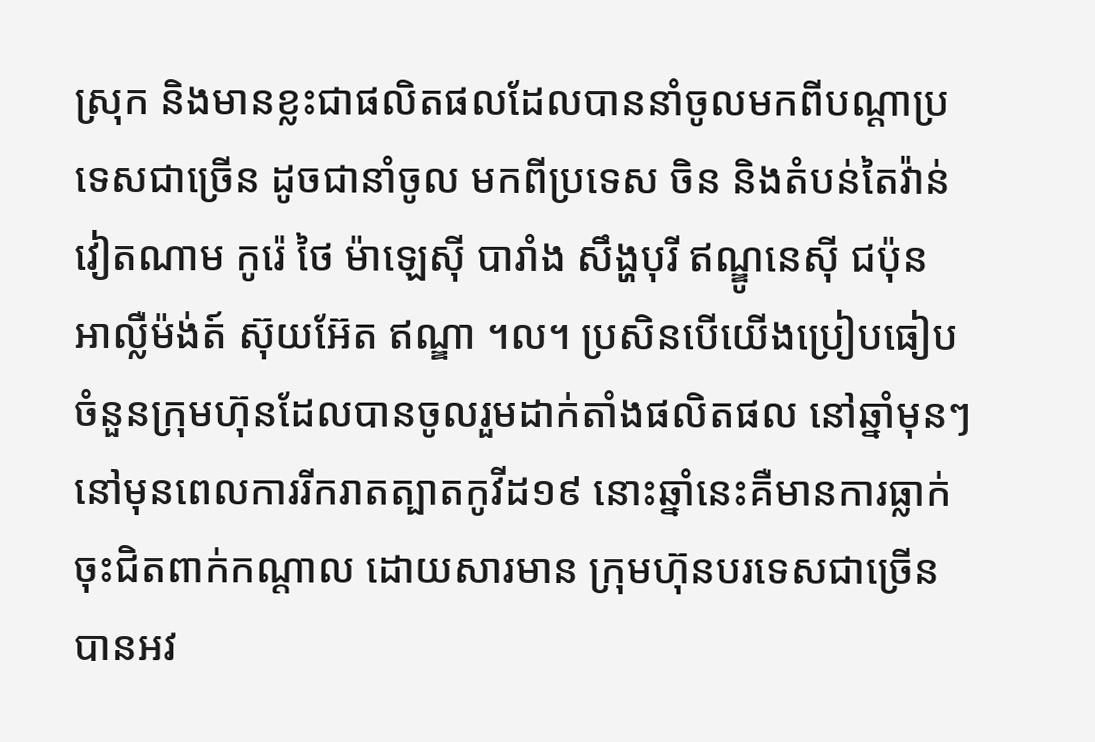ស្រុក និងមានខ្លះជាផលិតផលដែលបាននាំចូលមកពីបណ្តាប្រទេសជាច្រើន ដូចជានាំចូល មកពីប្រទេស ចិន និងតំបន់តៃវ៉ាន់ វៀតណាម កូរ៉េ ថៃ ម៉ាឡេស៊ី បារាំង សឹង្ហបុរី ឥណ្ឌូនេស៊ី ជប៉ុន អាល្លឺម៉ង់ត៍ ស៊ុយអ៊ែត ឥណ្ឌា ។ល។ ប្រសិនបើយើងប្រៀបធៀបចំនួនក្រុមហ៊ុនដែលបានចូលរួមដាក់តាំងផលិតផល នៅឆ្នាំមុនៗ នៅមុនពេលការរីករាតត្បាតកូវីដ១៩ នោះឆ្នាំនេះគឺមានការធ្លាក់ចុះជិតពាក់កណ្ដាល ដោយសារមាន ក្រុមហ៊ុនបរទេសជាច្រើនបានអវ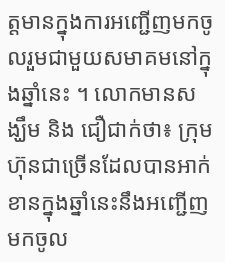ត្តមានក្នុងការអញ្ជើញមកចូលរួមជាមួយសមាគមនៅក្នុងឆ្នាំនេះ ។ លោកមានសង្ឃឹម និង ជឿជាក់ថា៖ ក្រុមហ៊ុនជាច្រើនដែលបានអាក់ខានក្នុងឆ្នាំនេះនឹងអញ្ជើញមកចូល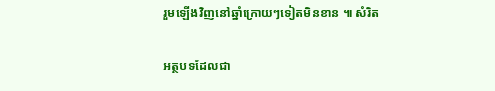រួមឡើងវិញនៅឆ្នាំក្រោយៗទៀតមិនខាន ៕ សំរិត

អត្ថបទដែលជា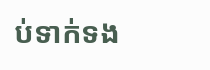ប់ទាក់ទង